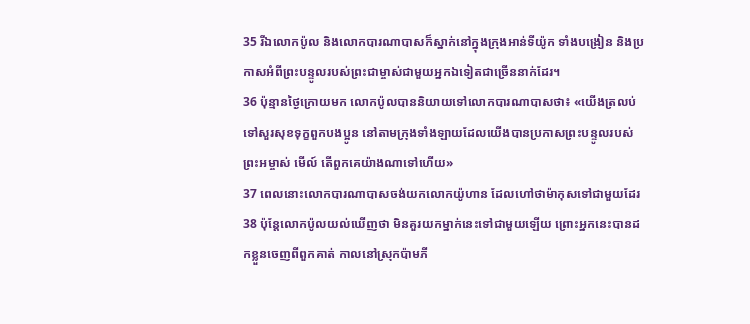35 រីឯលោកប៉ូល និងលោកបារណាបាសក៏ស្នាក់នៅក្នុងក្រុងអាន់ទីយ៉ូក ទាំងបង្រៀន និងប្រកាសអំពីព្រះបន្ទូលរបស់ព្រះជាម្ចាស់ជាមួយអ្នកឯទៀតជាច្រើននាក់ដែរ។
36 ប៉ុន្មានថ្ងៃក្រោយមក លោកប៉ូលបាននិយាយទៅលោកបារណាបាសថា៖ «យើងត្រលប់ទៅសួរសុខទុក្ខពួកបងប្អូន នៅតាមក្រុងទាំងឡាយដែលយើងបានប្រកាសព្រះបន្ទូលរបស់ព្រះអម្ចាស់ មើល៍ តើពួកគេយ៉ាងណាទៅហើយ»
37 ពេលនោះលោកបារណាបាសចង់យកលោកយ៉ូហាន ដែលហៅថាម៉ាកុសទៅជាមួយដែរ
38 ប៉ុន្ដែលោកប៉ូលយល់ឃើញថា មិនគួរយកម្នាក់នេះទៅជាមួយឡើយ ព្រោះអ្នកនេះបានដកខ្លួនចេញពីពួកគាត់ កាលនៅស្រុកប៉ាមភី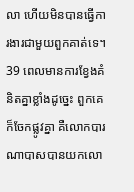លា ហើយមិនបានធ្វើការងារជាមួយពួកគាត់ទេ។
39 ពេលមានការខ្វែងគំនិតគ្នាខ្លាំងដូច្នេះ ពួកគេក៏ចែកផ្លូវគ្នា គឺលោកបារណាបាសបានយកលោ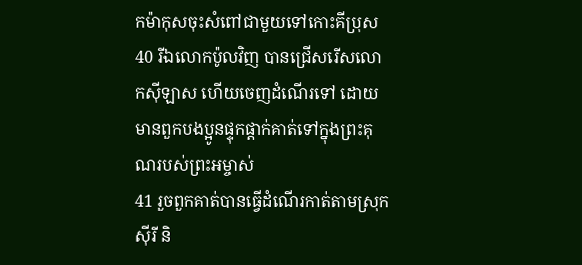កម៉ាកុសចុះសំពៅជាមួយទៅកោះគីប្រុស
40 រីឯលោកប៉ូលវិញ បានជ្រើសរើសលោកស៊ីឡាស ហើយចេញដំណើរទៅ ដោយមានពួកបងប្អូនផ្ទុកផ្ដាក់គាត់ទៅក្នុងព្រះគុណរបស់ព្រះអម្ចាស់
41 រួចពួកគាត់បានធ្វើដំណើរកាត់តាមស្រុកស៊ីរី និ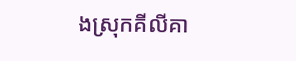ងស្រុកគីលីគា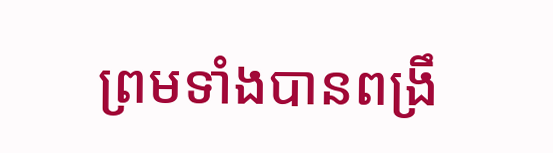ព្រមទាំងបានពង្រឹ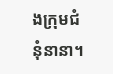ងក្រុមជំនុំនានា។